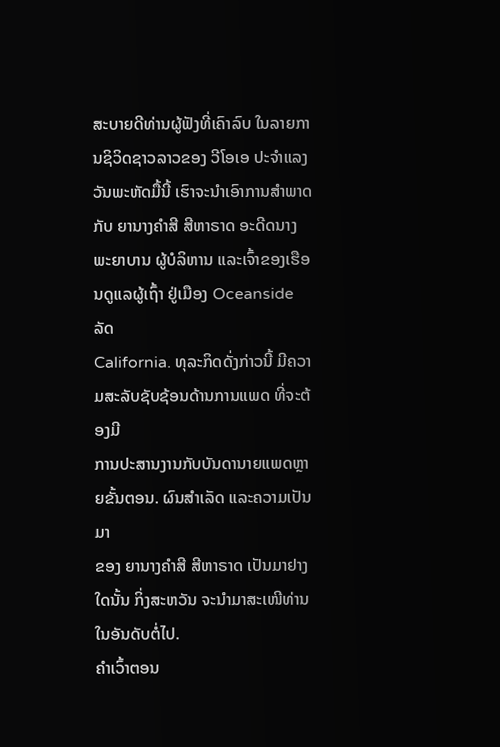ສະບາຍດີທ່ານຜູ້ຟັງທີ່ເຄົາລົບ ໃນລາຍການຊິວິດຊາວລາວຂອງ ວີໂອເອ ປະຈຳແລງ
ວັນພະຫັດມື້ນີ້ ເຮົາຈະນຳເອົາການສຳພາດກັບ ຍານາງຄຳສີ ສີຫາຣາດ ອະດີດນາງ
ພະຍາບານ ຜູ້ບໍລິຫານ ແລະເຈົ້າຂອງເຮືອນດູແລຜູ້ເຖົ້າ ຢູ່ເມືອງ Oceanside ລັດ
California. ທຸລະກິດດັ່ງກ່າວນີ້ ມີຄວາມສະລັບຊັບຊ້ອນດ້ານການແພດ ທີ່ຈະຕ້ອງມີ
ການປະສານງານກັບບັນດານາຍແພດຫຼາຍຂັ້ນຕອນ. ຜົນສຳເລັດ ແລະຄວາມເປັນມາ
ຂອງ ຍານາງຄຳສີ ສີຫາຣາດ ເປັນມາຢາງໃດນັ້ນ ກິ່ງສະຫວັນ ຈະນຳມາສະເໜີທ່ານ
ໃນອັນດັບຕໍ່ໄປ.
ຄຳເວົ້າຕອນ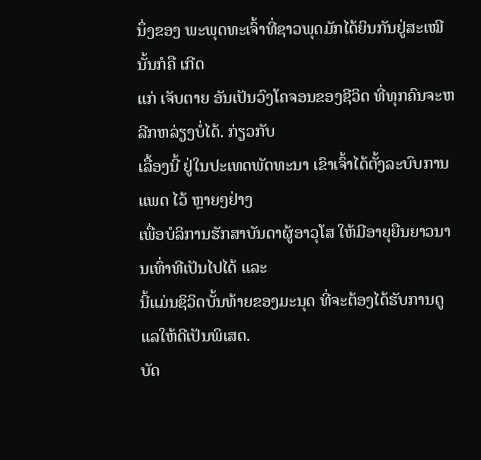ນຶ່ງຂອງ ພະພຸດທະເຈົ້າທີ່ຊາວພຸດມັກໄດ້ຍິນກັນຢູ່ສະເໝີນັ້ນກໍຄື ເກີດ
ແກ່ ເຈັບຕາຍ ອັນເປັນວົງໂຄຈອນຂອງຊີວິດ ທີ່ທຸກຄົນຈະຫລີກຫລ່ຽງບໍ່ໄດ້. ກ່ຽວກັບ
ເລື້ອງນີ້ ຢູ່ໃນປະເທດພັດທະນາ ເຂົາເຈົ້າໄດ້ຕັ້ງລະບົບການແພດ ໄວ້ ຫຼາຍໆຢ່າງ
ເພື່ອບໍລິການຮັກສາບັນດາຜູ້ອາວຸໂສ ໃຫ້ມີອາຍຸຍືນຍາວນານເທົ່າທີເປັນໄປໄດ້ ແລະ
ນີ້ແມ່ນຊິວິດບັ້ນທ້າຍຂອງມະນຸດ ທີ່ຈະຕ້ອງໄດ້ຮັບການດູແລໃຫ້ດີເປັນພິເສດ.
ບັດ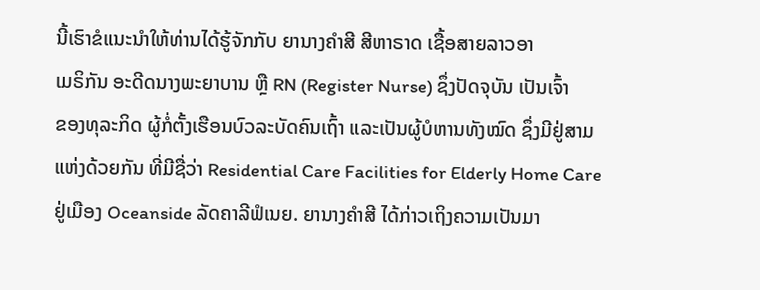ນີ້ເຮົາຂໍແນະນຳໃຫ້ທ່ານໄດ້ຮູ້ຈັກກັບ ຍານາງຄຳສີ ສີຫາຣາດ ເຊື້ອສາຍລາວອາ
ເມຣິກັນ ອະດີດນາງພະຍາບານ ຫຼື RN (Register Nurse) ຊຶ່ງປັດຈຸບັນ ເປັນເຈົ້າ
ຂອງທຸລະກິດ ຜູ້ກໍ່ຕັ້ງເຮືອນບົວລະບັດຄົນເຖົ້າ ແລະເປັນຜູ້ບໍຫານທັງໝົດ ຊຶ່ງມີຢູ່ສາມ
ແຫ່ງດ້ວຍກັນ ທີ່ມີຊື່ວ່າ Residential Care Facilities for Elderly Home Care
ຢູ່ເມືອງ Oceanside ລັດຄາລີຟໍເນຍ. ຍານາງຄຳສີ ໄດ້ກ່າວເຖິງຄວາມເປັນມາ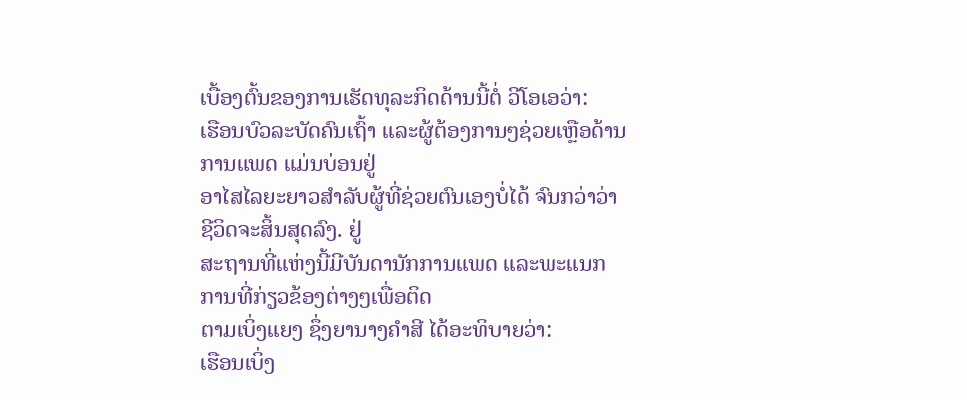ເບື້ອງຕົ້ນຂອງການເຮັດທຸລະກິດດ້ານນີ້ຕໍ່ ວີໂອເອວ່າ:
ເຮືອນບົວລະບັດຄົນເຖົ້າ ແລະຜູ້ຕ້ອງການໆຊ່ວຍເຫຼືອດ້ານການແພດ ແມ່ນບ່ອນຢູ່
ອາໄສໄລຍະຍາວສຳລັບຜູ້ທີ່ຊ່ວຍຕົນເອງບໍ່ໄດ້ ຈົນກວ່າວ່າຊີວິດຈະສິ້ນສຸດລົງ. ຢູ່
ສະຖານທີ່ແຫ່ງນີ້ມີບັນດານັກການແພດ ແລະພະແນກການທີ່ກ່ຽວຂ້ອງຕ່າງໆເພື່ອຕິດ
ຕາມເບິ່ງແຍງ ຊຶ່ງຍານາງຄຳສີ ໄດ້ອະທິບາຍວ່າ:
ເຮືອນເບິ່ງ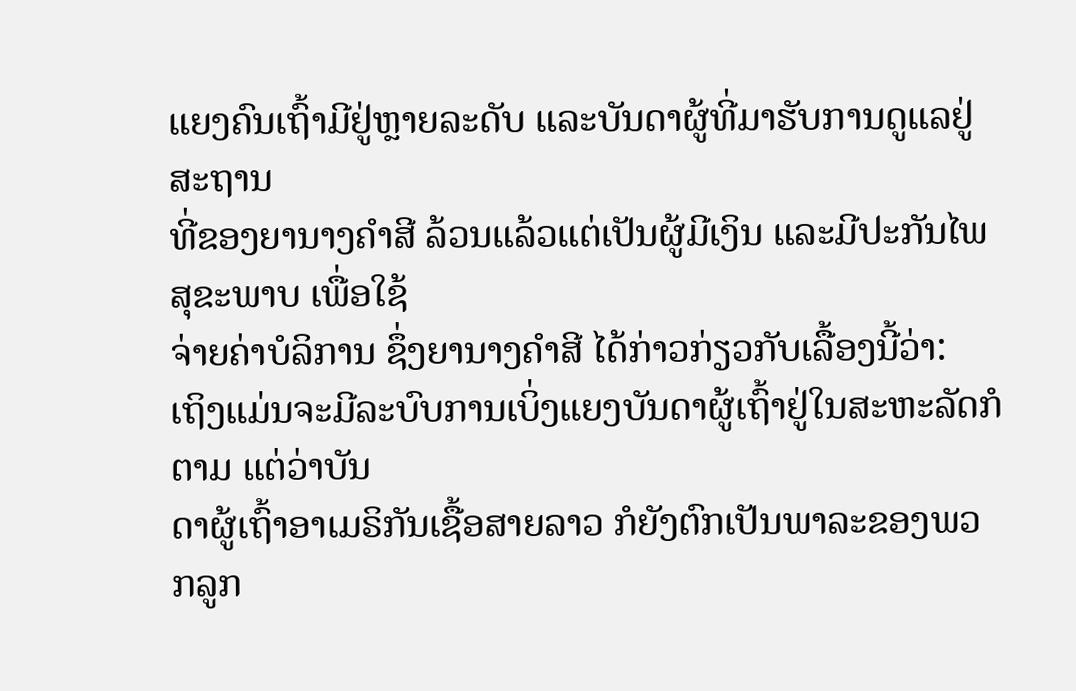ແຍງຄົນເຖົ້າມີຢູ່ຫຼາຍລະດັບ ແລະບັນດາຜູ້ທີ່ມາຮັບການດູແລຢູ່ສະຖານ
ທີ່ຂອງຍານາງຄຳສີ ລ້ວນແລ້ວແຕ່ເປັນຜູ້ມີເງິນ ແລະມີປະກັນໄພສຸຂະພາບ ເພື່ອໃຊ້
ຈ່າຍຄ່າບໍລິການ ຊຶ່ງຍານາງຄຳສີ ໄດ້ກ່າວກ່ຽວກັບເລື້ອງນີ້ວ່າ:
ເຖິງແມ່ນຈະມີລະບົບການເບິ່ງແຍງບັນດາຜູ້ເຖົ້າຢູ່ໃນສະຫະລັດກໍຕາມ ແຕ່ວ່າບັນ
ດາຜູ້ເຖົ້າອາເມຣິກັນເຊື້ອສາຍລາວ ກໍຍັງຕົກເປັນພາລະຂອງພວກລູກ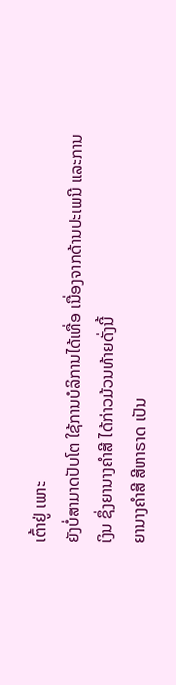ເຕົ້າຢູ່ ເພາະ
ຍັງບໍ່ສາມາດປັບໂຕ ໃຊ້ການບໍລິການໄດ້ເທື່ອ ເນື່ອງຈາກດ້ານປະເພນີ ແລະການ
ເງິນ ຊຶ່ງຍານາງຄຳສີ ໄດ້ກ່າວມ້ວນທ້າຍດັ່ງນີ້
ຍານາງຄຳສີ ສີຫາຣາດ ເປັນ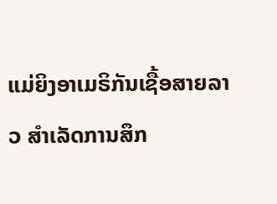ແມ່ຍິງອາເມຣິກັນເຊື້ອສາຍລາວ ສຳເລັດການສຶກ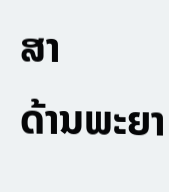ສາ
ດ້ານພະຍາ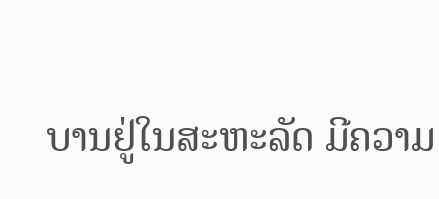ບານຢູ່ໃນສະຫະລັດ ມີຄວາມ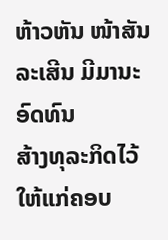ຫ້າວຫັນ ໜ້າສັນລະເສີນ ມີມານະອົດທົນ
ສ້າງທຸລະກິດໄວ້ໃຫ້ແກ່ຄອບ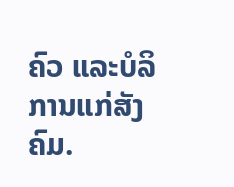ຄົວ ແລະບໍລິການແກ່ສັງຄົມ.